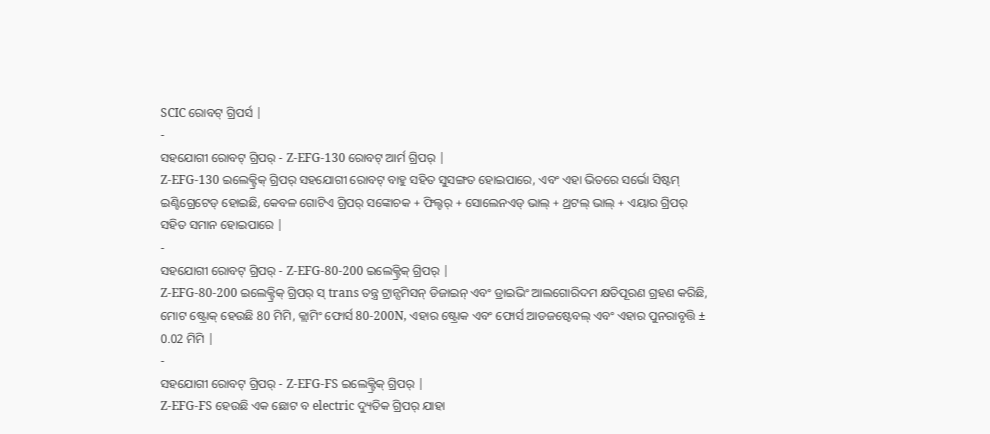SCIC ରୋବଟ୍ ଗ୍ରିପର୍ସ |
-
ସହଯୋଗୀ ରୋବଟ୍ ଗ୍ରିପର୍ - Z-EFG-130 ରୋବଟ୍ ଆର୍ମ ଗ୍ରିପର୍ |
Z-EFG-130 ଇଲେକ୍ଟ୍ରିକ୍ ଗ୍ରିପର୍ ସହଯୋଗୀ ରୋବଟ୍ ବାହୁ ସହିତ ସୁସଙ୍ଗତ ହୋଇପାରେ, ଏବଂ ଏହା ଭିତରେ ସର୍ଭୋ ସିଷ୍ଟମ୍ ଇଣ୍ଟିଗ୍ରେଟେଡ୍ ହୋଇଛି, କେବଳ ଗୋଟିଏ ଗ୍ରିପର୍ ସଙ୍କୋଚକ + ଫିଲ୍ଟର୍ + ସୋଲେନଏଡ୍ ଭାଲ୍ + ଥ୍ରଟଲ୍ ଭାଲ୍ + ଏୟାର ଗ୍ରିପର୍ ସହିତ ସମାନ ହୋଇପାରେ |
-
ସହଯୋଗୀ ରୋବଟ୍ ଗ୍ରିପର୍ - Z-EFG-80-200 ଇଲେକ୍ଟ୍ରିକ୍ ଗ୍ରିପର୍ |
Z-EFG-80-200 ଇଲେକ୍ଟ୍ରିକ୍ ଗ୍ରିପର୍ ସ୍ trans ତନ୍ତ୍ର ଟ୍ରାନ୍ସମିସନ୍ ଡିଜାଇନ୍ ଏବଂ ଡ୍ରାଇଭିଂ ଆଲଗୋରିଦମ କ୍ଷତିପୂରଣ ଗ୍ରହଣ କରିଛି, ମୋଟ ଷ୍ଟ୍ରୋକ୍ ହେଉଛି 80 ମିମି, କ୍ଲାମିଂ ଫୋର୍ସ 80-200N, ଏହାର ଷ୍ଟ୍ରୋକ ଏବଂ ଫୋର୍ସ ଆଡଜଷ୍ଟେବଲ୍ ଏବଂ ଏହାର ପୁନରାବୃତ୍ତି ± 0.02 ମିମି |
-
ସହଯୋଗୀ ରୋବଟ୍ ଗ୍ରିପର୍ - Z-EFG-FS ଇଲେକ୍ଟ୍ରିକ୍ ଗ୍ରିପର୍ |
Z-EFG-FS ହେଉଛି ଏକ ଛୋଟ ବ electric ଦ୍ୟୁତିକ ଗ୍ରିପର୍ ଯାହା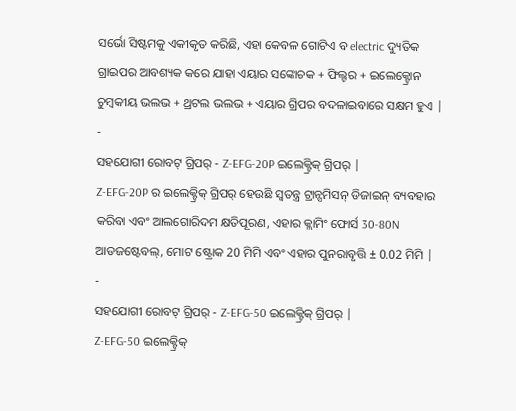ସର୍ଭୋ ସିଷ୍ଟମକୁ ଏକୀକୃତ କରିଛି, ଏହା କେବଳ ଗୋଟିଏ ବ electric ଦ୍ୟୁତିକ ଗ୍ରାଇପର ଆବଶ୍ୟକ କରେ ଯାହା ଏୟାର ସଙ୍କୋଚକ + ଫିଲ୍ଟର + ଇଲେକ୍ଟ୍ରୋନ ଚୁମ୍ବକୀୟ ଭଲଭ + ଥ୍ରଟଲ ଭଲଭ + ଏୟାର ଗ୍ରିପର ବଦଳାଇବାରେ ସକ୍ଷମ ହୁଏ |
-
ସହଯୋଗୀ ରୋବଟ୍ ଗ୍ରିପର୍ - Z-EFG-20P ଇଲେକ୍ଟ୍ରିକ୍ ଗ୍ରିପର୍ |
Z-EFG-20P ର ଇଲେକ୍ଟ୍ରିକ୍ ଗ୍ରିପର୍ ହେଉଛି ସ୍ୱତନ୍ତ୍ର ଟ୍ରାନ୍ସମିସନ୍ ଡିଜାଇନ୍ ବ୍ୟବହାର କରିବା ଏବଂ ଆଲଗୋରିଦମ କ୍ଷତିପୂରଣ, ଏହାର କ୍ଲାମିଂ ଫୋର୍ସ 30-80N ଆଡଜଷ୍ଟେବଲ୍, ମୋଟ ଷ୍ଟ୍ରୋକ 20 ମିମି ଏବଂ ଏହାର ପୁନରାବୃତ୍ତି ± 0.02 ମିମି |
-
ସହଯୋଗୀ ରୋବଟ୍ ଗ୍ରିପର୍ - Z-EFG-50 ଇଲେକ୍ଟ୍ରିକ୍ ଗ୍ରିପର୍ |
Z-EFG-50 ଇଲେକ୍ଟ୍ରିକ୍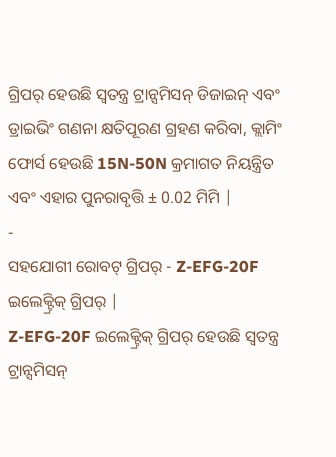ଗ୍ରିପର୍ ହେଉଛି ସ୍ୱତନ୍ତ୍ର ଟ୍ରାନ୍ସମିସନ୍ ଡିଜାଇନ୍ ଏବଂ ଡ୍ରାଇଭିଂ ଗଣନା କ୍ଷତିପୂରଣ ଗ୍ରହଣ କରିବା, କ୍ଲାମିଂ ଫୋର୍ସ ହେଉଛି 15N-50N କ୍ରମାଗତ ନିୟନ୍ତ୍ରିତ ଏବଂ ଏହାର ପୁନରାବୃତ୍ତି ± 0.02 ମିମି |
-
ସହଯୋଗୀ ରୋବଟ୍ ଗ୍ରିପର୍ - Z-EFG-20F ଇଲେକ୍ଟ୍ରିକ୍ ଗ୍ରିପର୍ |
Z-EFG-20F ଇଲେକ୍ଟ୍ରିକ୍ ଗ୍ରିପର୍ ହେଉଛି ସ୍ୱତନ୍ତ୍ର ଟ୍ରାନ୍ସମିସନ୍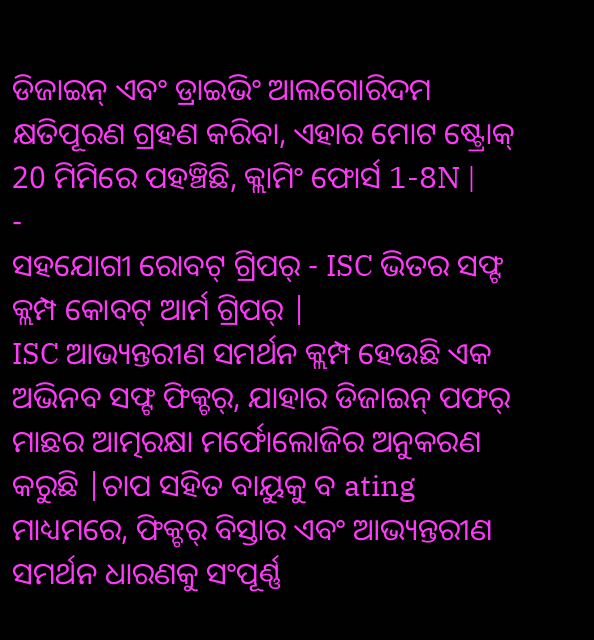ଡିଜାଇନ୍ ଏବଂ ଡ୍ରାଇଭିଂ ଆଲଗୋରିଦମ କ୍ଷତିପୂରଣ ଗ୍ରହଣ କରିବା, ଏହାର ମୋଟ ଷ୍ଟ୍ରୋକ୍ 20 ମିମିରେ ପହଞ୍ଚିଛି, କ୍ଲାମିଂ ଫୋର୍ସ 1-8N |
-
ସହଯୋଗୀ ରୋବଟ୍ ଗ୍ରିପର୍ - ISC ଭିତର ସଫ୍ଟ କ୍ଲମ୍ପ କୋବଟ୍ ଆର୍ମ ଗ୍ରିପର୍ |
ISC ଆଭ୍ୟନ୍ତରୀଣ ସମର୍ଥନ କ୍ଲମ୍ପ ହେଉଛି ଏକ ଅଭିନବ ସଫ୍ଟ ଫିକ୍ଚର୍, ଯାହାର ଡିଜାଇନ୍ ପଫର୍ ମାଛର ଆତ୍ମରକ୍ଷା ମର୍ଫୋଲୋଜିର ଅନୁକରଣ କରୁଛି |ଚାପ ସହିତ ବାୟୁକୁ ବ ating ମାଧ୍ୟମରେ, ଫିକ୍ଚର୍ ବିସ୍ତାର ଏବଂ ଆଭ୍ୟନ୍ତରୀଣ ସମର୍ଥନ ଧାରଣକୁ ସଂପୂର୍ଣ୍ଣ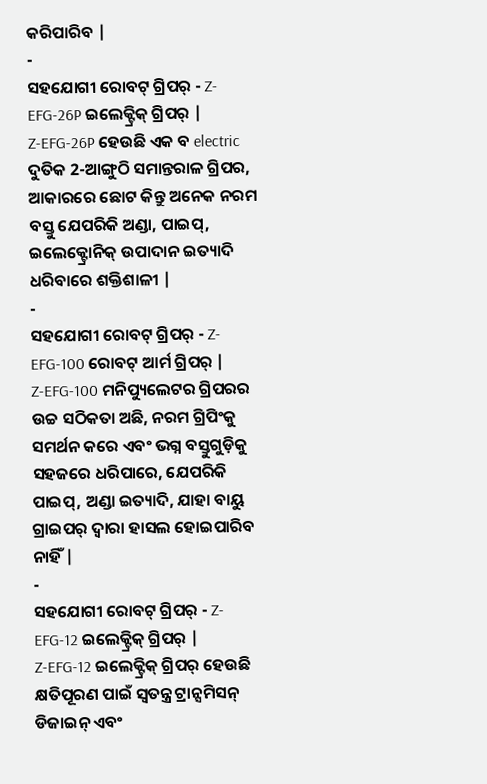କରିପାରିବ |
-
ସହଯୋଗୀ ରୋବଟ୍ ଗ୍ରିପର୍ - Z-EFG-26P ଇଲେକ୍ଟ୍ରିକ୍ ଗ୍ରିପର୍ |
Z-EFG-26P ହେଉଛି ଏକ ବ electric ଦୁତିକ 2-ଆଙ୍ଗୁଠି ସମାନ୍ତରାଳ ଗ୍ରିପର, ଆକାରରେ ଛୋଟ କିନ୍ତୁ ଅନେକ ନରମ ବସ୍ତୁ ଯେପରିକି ଅଣ୍ଡା, ପାଇପ୍, ଇଲେକ୍ଟ୍ରୋନିକ୍ ଉପାଦାନ ଇତ୍ୟାଦି ଧରିବାରେ ଶକ୍ତିଶାଳୀ |
-
ସହଯୋଗୀ ରୋବଟ୍ ଗ୍ରିପର୍ - Z-EFG-100 ରୋବଟ୍ ଆର୍ମ ଗ୍ରିପର୍ |
Z-EFG-100 ମନିପ୍ୟୁଲେଟର ଗ୍ରିପରର ଉଚ୍ଚ ସଠିକତା ଅଛି, ନରମ ଗ୍ରିପିଂକୁ ସମର୍ଥନ କରେ ଏବଂ ଭଗ୍ନ ବସ୍ତୁଗୁଡ଼ିକୁ ସହଜରେ ଧରିପାରେ, ଯେପରିକି ପାଇପ୍, ଅଣ୍ଡା ଇତ୍ୟାଦି, ଯାହା ବାୟୁ ଗ୍ରାଇପର୍ ଦ୍ୱାରା ହାସଲ ହୋଇପାରିବ ନାହିଁ |
-
ସହଯୋଗୀ ରୋବଟ୍ ଗ୍ରିପର୍ - Z-EFG-12 ଇଲେକ୍ଟ୍ରିକ୍ ଗ୍ରିପର୍ |
Z-EFG-12 ଇଲେକ୍ଟ୍ରିକ୍ ଗ୍ରିପର୍ ହେଉଛି କ୍ଷତିପୂରଣ ପାଇଁ ସ୍ୱତନ୍ତ୍ର ଟ୍ରାନ୍ସମିସନ୍ ଡିଜାଇନ୍ ଏବଂ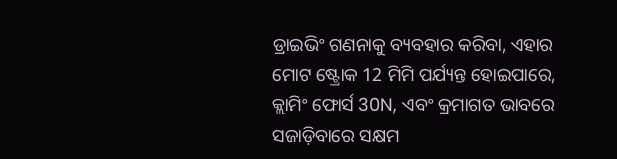ଡ୍ରାଇଭିଂ ଗଣନାକୁ ବ୍ୟବହାର କରିବା, ଏହାର ମୋଟ ଷ୍ଟ୍ରୋକ 12 ମିମି ପର୍ଯ୍ୟନ୍ତ ହୋଇପାରେ, କ୍ଲାମିଂ ଫୋର୍ସ 30N, ଏବଂ କ୍ରମାଗତ ଭାବରେ ସଜାଡ଼ିବାରେ ସକ୍ଷମ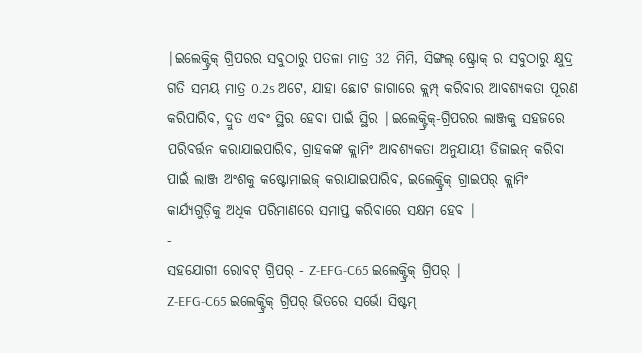|ଇଲେକ୍ଟ୍ରିକ୍ ଗ୍ରିପରର ସବୁଠାରୁ ପତଳା ମାତ୍ର 32 ମିମି, ସିଙ୍ଗଲ୍ ଷ୍ଟ୍ରୋକ୍ ର ସବୁଠାରୁ କ୍ଷୁଦ୍ର ଗତି ସମୟ ମାତ୍ର 0.2s ଅଟେ, ଯାହା ଛୋଟ ଜାଗାରେ କ୍ଲମ୍ପ୍ କରିବାର ଆବଶ୍ୟକତା ପୂରଣ କରିପାରିବ, ଦ୍ରୁତ ଏବଂ ସ୍ଥିର ହେବା ପାଇଁ ସ୍ଥିର |ଇଲେକ୍ଟ୍ରିକ୍-ଗ୍ରିପରର ଲାଞ୍ଜକୁ ସହଜରେ ପରିବର୍ତ୍ତନ କରାଯାଇପାରିବ, ଗ୍ରାହକଙ୍କ କ୍ଲାମିଂ ଆବଶ୍ୟକତା ଅନୁଯାୟୀ ଡିଜାଇନ୍ କରିବା ପାଇଁ ଲାଞ୍ଜ ଅଂଶକୁ କଷ୍ଟୋମାଇଜ୍ କରାଯାଇପାରିବ, ଇଲେକ୍ଟ୍ରିକ୍ ଗ୍ରାଇପର୍ କ୍ଲାମିଂ କାର୍ଯ୍ୟଗୁଡ଼ିକୁ ଅଧିକ ପରିମାଣରେ ସମାପ୍ତ କରିବାରେ ସକ୍ଷମ ହେବ |
-
ସହଯୋଗୀ ରୋବଟ୍ ଗ୍ରିପର୍ - Z-EFG-C65 ଇଲେକ୍ଟ୍ରିକ୍ ଗ୍ରିପର୍ |
Z-EFG-C65 ଇଲେକ୍ଟ୍ରିକ୍ ଗ୍ରିପର୍ ଭିତରେ ସର୍ଭୋ ସିଷ୍ଟମ୍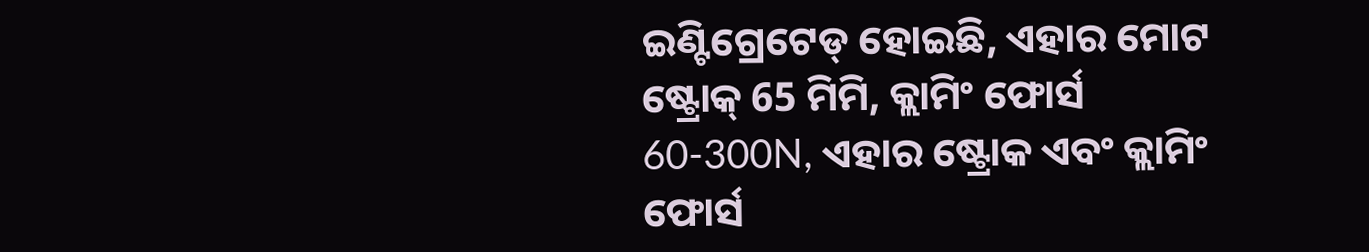ଇଣ୍ଟିଗ୍ରେଟେଡ୍ ହୋଇଛି, ଏହାର ମୋଟ ଷ୍ଟ୍ରୋକ୍ 65 ମିମି, କ୍ଲାମିଂ ଫୋର୍ସ 60-300N, ଏହାର ଷ୍ଟ୍ରୋକ ଏବଂ କ୍ଲାମିଂ ଫୋର୍ସ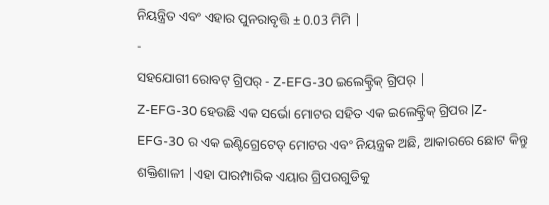ନିୟନ୍ତ୍ରିତ ଏବଂ ଏହାର ପୁନରାବୃତ୍ତି ± 0.03 ମିମି |
-
ସହଯୋଗୀ ରୋବଟ୍ ଗ୍ରିପର୍ - Z-EFG-30 ଇଲେକ୍ଟ୍ରିକ୍ ଗ୍ରିପର୍ |
Z-EFG-30 ହେଉଛି ଏକ ସର୍ଭୋ ମୋଟର ସହିତ ଏକ ଇଲେକ୍ଟ୍ରିକ୍ ଗ୍ରିପର |Z-EFG-30 ର ଏକ ଇଣ୍ଟିଗ୍ରେଟେଡ୍ ମୋଟର ଏବଂ ନିୟନ୍ତ୍ରକ ଅଛି, ଆକାରରେ ଛୋଟ କିନ୍ତୁ ଶକ୍ତିଶାଳୀ |ଏହା ପାରମ୍ପାରିକ ଏୟାର ଗ୍ରିପରଗୁଡିକୁ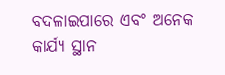ବଦଳାଇପାରେ ଏବଂ ଅନେକ କାର୍ଯ୍ୟ ସ୍ଥାନ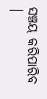ସଞ୍ଚୟ କରିପାରିବ |